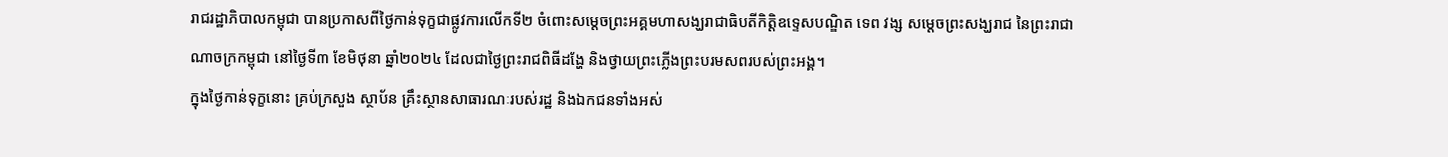រាជរដ្ឋាភិបាលកម្ពុជា បានប្រកាសពីថ្ងៃកាន់ទុក្ខជាផ្លូវការលើកទី២ ចំពោះសម្តេចព្រះអគ្គមហាសង្ឃរាជាធិបតីកិត្តិឧទ្ទេសបណ្ឌិត ទេព វង្ស សម្តេចព្រះសង្ឃរាជ នៃព្រះរាជាណាចក្រកម្ពុជា នៅថ្ងៃទី៣ ខែមិថុនា ឆ្នាំ២០២៤ ដែលជាថ្ងៃព្រះរាជពិធីដង្ហែ និងថ្វាយព្រះភ្លើងព្រះបរមសពរបស់ព្រះអង្គ។
ក្នុងថ្ងៃកាន់ទុក្ខនោះ គ្រប់ក្រសួង ស្ថាប័ន គ្រឹះស្ថានសាធារណៈរបស់រដ្ឋ និងឯកជនទាំងអស់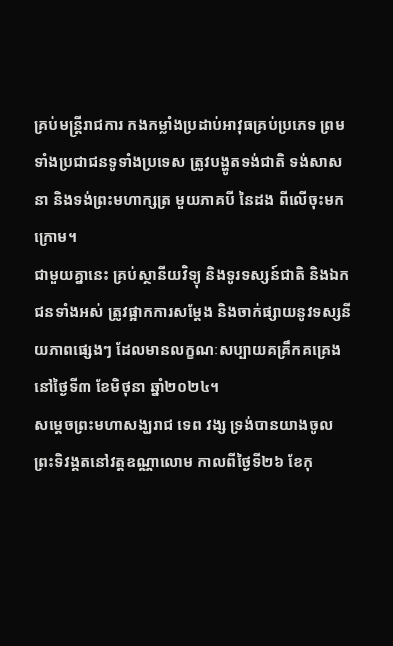គ្រប់មន្រ្តីរាជការ កងកម្លាំងប្រដាប់អាវុធគ្រប់ប្រភេទ ព្រមទាំងប្រជាជនទូទាំងប្រទេស ត្រូវបង្ហូតទង់ជាតិ ទង់សាសនា និងទង់ព្រះមហាក្សត្រ មួយភាគបី នៃដង ពីលើចុះមកក្រោម។
ជាមួយគ្នានេះ គ្រប់ស្ថានីយវិទ្យុ និងទូរទស្សន៍ជាតិ និងឯកជនទាំងអស់ ត្រូវផ្អាកការសម្តែង និងចាក់ផ្សាយនូវទស្សនីយភាពផ្សេងៗ ដែលមានលក្ខណៈសប្បាយគគ្រឹកគគ្រេង នៅថ្ងៃទី៣ ខែមិថុនា ឆ្នាំ២០២៤។
សម្តេចព្រះមហាសង្ឃរាជ ទេព វង្ស ទ្រង់បានយាងចូលព្រះទិវង្គតនៅវត្តឧណ្ណាលោម កាលពីថ្ងៃទី២៦ ខែកុ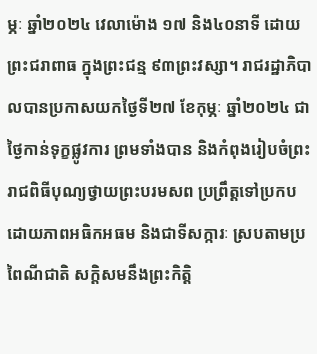ម្ភៈ ឆ្នាំ២០២៤ វេលាម៉ោង ១៧ និង៤០នាទី ដោយព្រះជរាពាធ ក្នុងព្រះជន្ម ៩៣ព្រះវស្សា។ រាជរដ្ឋាភិបាលបានប្រកាសយកថ្ងៃទី២៧ ខែកុម្ភៈ ឆ្នាំ២០២៤ ជាថ្ងៃកាន់ទុក្ខផ្លូវការ ព្រមទាំងបាន និងកំពុងរៀបចំព្រះរាជពិធីបុណ្យថ្វាយព្រះបរមសព ប្រព្រឹត្តទៅប្រកបដោយភាពអធិកអធម និងជាទីសក្ការៈ ស្របតាមប្រពៃណីជាតិ សក្តិសមនឹងព្រះកិត្តិ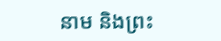នាម និងព្រះ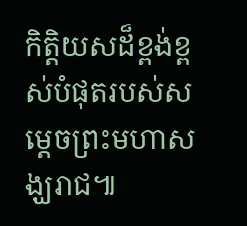កិត្តិយសដ៏ខ្ពង់ខ្ពស់បំផុតរបស់សម្តេចព្រះមហាសង្ឃរាជ៕